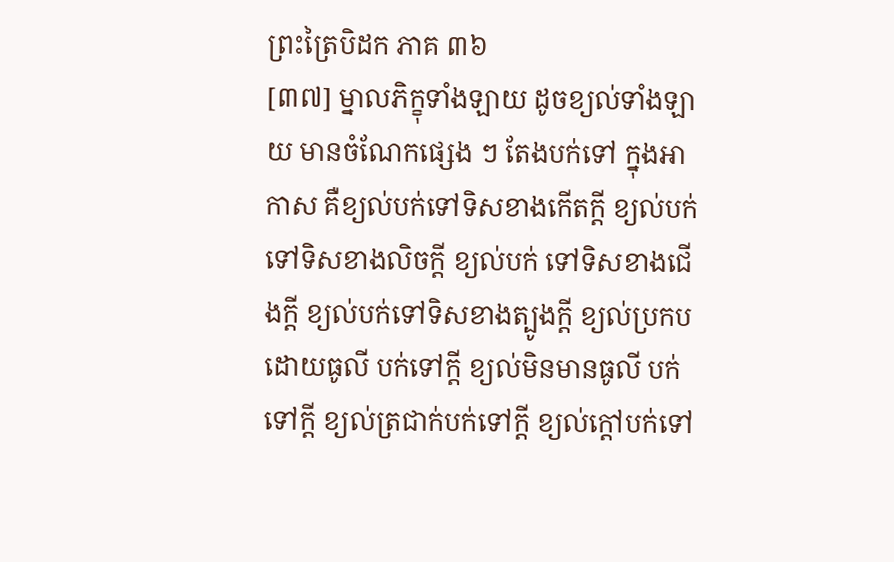ព្រះត្រៃបិដក ភាគ ៣៦
[៣៧] ម្នាលភិក្ខុទាំងឡាយ ដូចខ្យល់ទាំងឡាយ មានចំណែកផ្សេង ៗ តែងបក់ទៅ ក្នុងអាកាស គឺខ្យល់បក់ទៅទិសខាងកើតក្តី ខ្យល់បក់ទៅទិសខាងលិចក្តី ខ្យល់បក់ ទៅទិសខាងជើងក្តី ខ្យល់បក់ទៅទិសខាងត្បូងក្តី ខ្យល់ប្រកបដោយធូលី បក់ទៅក្តី ខ្យល់មិនមានធូលី បក់ទៅក្តី ខ្យល់ត្រជាក់បក់ទៅក្តី ខ្យល់ក្តៅបក់ទៅ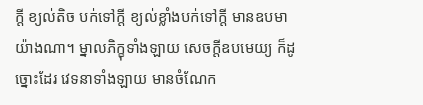ក្តី ខ្យល់តិច បក់ទៅក្តី ខ្យល់ខ្លាំងបក់ទៅក្តី មានឧបមាយ៉ាងណា។ ម្នាលភិក្ខុទាំងឡាយ សេចក្តីឧបមេយ្យ ក៏ដូច្នោះដែរ វេទនាទាំងឡាយ មានចំណែក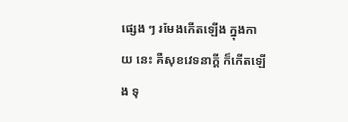ផ្សេង ៗ រមែងកើតឡើង ក្នុងកាយ នេះ គឺសុខវេទនាក្តី ក៏កើតឡើង ទុ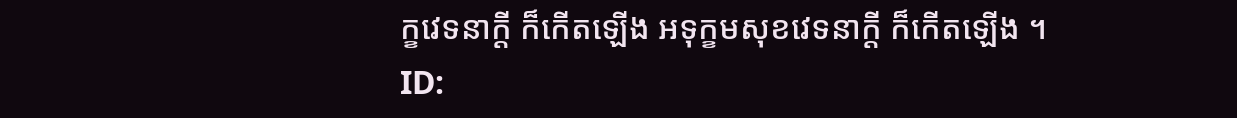ក្ខវេទនាក្តី ក៏កើតឡើង អទុក្ខមសុខវេទនាក្តី ក៏កើតឡើង ។
ID: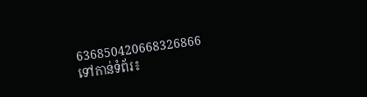636850420668326866
ទៅកាន់ទំព័រ៖